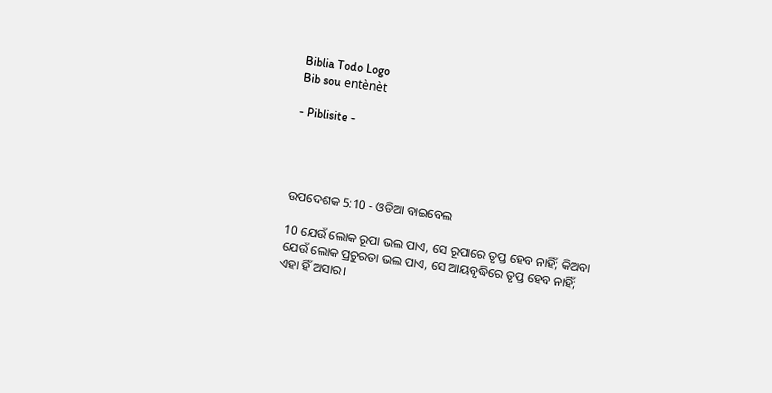Biblia Todo Logo
Bib sou entènèt

- Piblisite -




ଉପଦେଶକ 5:10 - ଓଡିଆ ବାଇବେଲ

10 ଯେଉଁ ଲୋକ ରୂପା ଭଲ ପାଏ, ସେ ରୂପାରେ ତୃପ୍ତ ହେବ ନାହିଁ; କିଅବା ଯେଉଁ ଲୋକ ପ୍ରଚୁରତା ଭଲ ପାଏ, ସେ ଆୟବୃଦ୍ଧିରେ ତୃପ୍ତ ହେବ ନାହିଁ; ଏହା ହିଁ ଅସାର।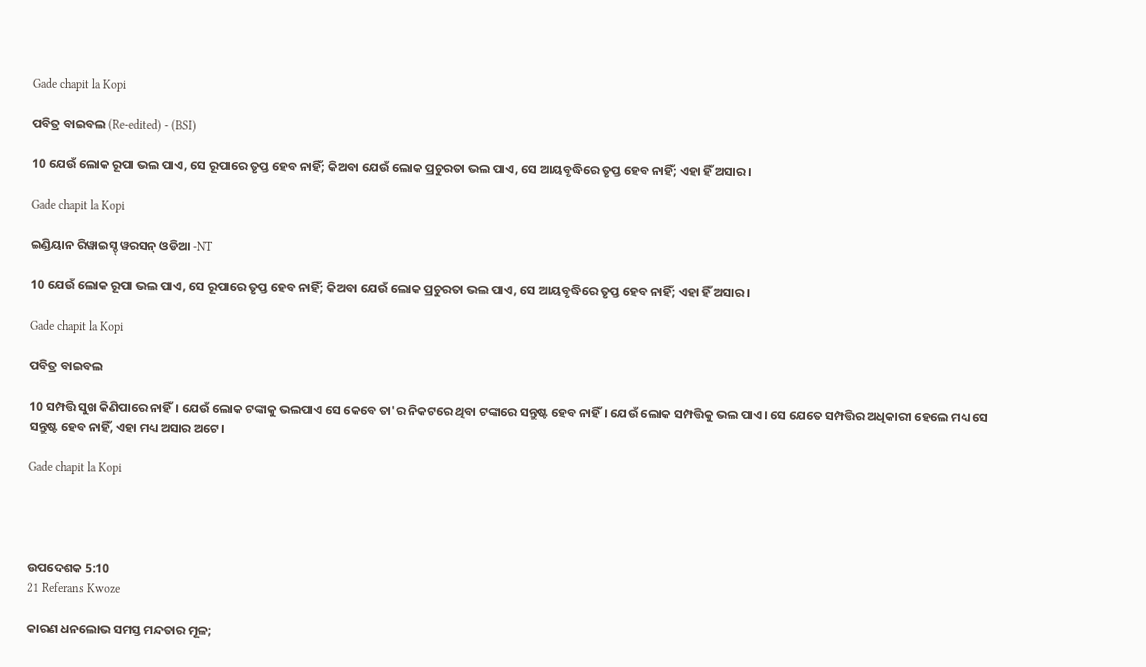Gade chapit la Kopi

ପବିତ୍ର ବାଇବଲ (Re-edited) - (BSI)

10 ଯେଉଁ ଲୋକ ରୂପା ଭଲ ପାଏ, ସେ ରୂପାରେ ତୃପ୍ତ ହେବ ନାହିଁ; କିଅବା ଯେଉଁ ଲୋକ ପ୍ରଚୁରତା ଭଲ ପାଏ, ସେ ଆୟବୃଦ୍ଧିରେ ତୃପ୍ତ ହେବ ନାହିଁ; ଏହା ହିଁ ଅସାର।

Gade chapit la Kopi

ଇଣ୍ଡିୟାନ ରିୱାଇସ୍ଡ୍ ୱରସନ୍ ଓଡିଆ -NT

10 ଯେଉଁ ଲୋକ ରୂପା ଭଲ ପାଏ, ସେ ରୂପାରେ ତୃପ୍ତ ହେବ ନାହିଁ; କିଅବା ଯେଉଁ ଲୋକ ପ୍ରଚୁରତା ଭଲ ପାଏ, ସେ ଆୟବୃଦ୍ଧିରେ ତୃପ୍ତ ହେବ ନାହିଁ; ଏହା ହିଁ ଅସାର।

Gade chapit la Kopi

ପବିତ୍ର ବାଇବଲ

10 ସମ୍ପତ୍ତି ସୁଖ କିଣିପାରେ ନାହିଁ। ଯେଉଁ ଲୋକ ଟଙ୍କାକୁ ଭଲପାଏ ସେ କେବେ ତା'ର ନିକଟରେ ଥିବା ଟଙ୍କାରେ ସନ୍ତୁଷ୍ଟ ହେବ ନାହିଁ। ଯେଉଁ ଲୋକ ସମ୍ପତ୍ତିକୁ ଭଲ ପାଏ। ସେ ଯେତେ ସମ୍ପତ୍ତିର ଅଧିକାରୀ ହେଲେ ମଧ୍ୟ ସେ ସନ୍ତୁଷ୍ଟ ହେବ ନାହିଁ, ଏହା ମଧ୍ୟ ଅସାର ଅଟେ।

Gade chapit la Kopi




ଉପଦେଶକ 5:10
21 Referans Kwoze

କାରଣ ଧନଲୋଭ ସମସ୍ତ ମନ୍ଦତାର ମୂଳ;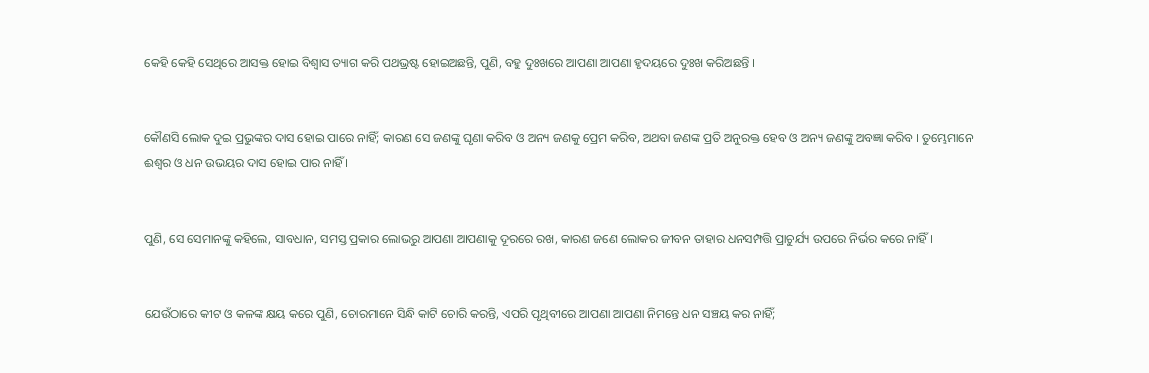କେହି କେହି ସେଥିରେ ଆସକ୍ତ ହୋଇ ବିଶ୍ୱାସ ତ୍ୟାଗ କରି ପଥଭ୍ରଷ୍ଟ ହୋଇଅଛନ୍ତି, ପୁଣି, ବହୁ ଦୁଃଖରେ ଆପଣା ଆପଣା ହୃଦୟରେ ଦୁଃଖ କରିଅଛନ୍ତି ।


କୌଣସି ଲୋକ ଦୁଇ ପ୍ରଭୁଙ୍କର ଦାସ ହୋଇ ପାରେ ନାହିଁ; କାରଣ ସେ ଜଣଙ୍କୁ ଘୃଣା କରିବ ଓ ଅନ୍ୟ ଜଣକୁ ପ୍ରେମ କରିବ, ଅଥବା ଜଣଙ୍କ ପ୍ରତି ଅନୁରକ୍ତ ହେବ ଓ ଅନ୍ୟ ଜଣଙ୍କୁ ଅବଜ୍ଞା କରିବ । ତୁମ୍ଭେମାନେ ଈଶ୍ୱର ଓ ଧନ ଉଭୟର ଦାସ ହୋଇ ପାର ନାହିଁ ।


ପୁଣି, ସେ ସେମାନଙ୍କୁ କହିଲେ, ସାବଧାନ, ସମସ୍ତ ପ୍ରକାର ଲୋଭରୁ ଆପଣା ଆପଣାକୁ ଦୂରରେ ରଖ, କାରଣ ଜଣେ ଲୋକର ଜୀବନ ତାହାର ଧନସମ୍ପତ୍ତି ପ୍ରାଚୁର୍ଯ୍ୟ ଉପରେ ନିର୍ଭର କରେ ନାହିଁ ।


ଯେଉଁଠାରେ କୀଟ ଓ କଳଙ୍କ କ୍ଷୟ କରେ ପୁଣି, ଚୋରମାନେ ସିନ୍ଧି କାଟି ଚୋରି କରନ୍ତି, ଏପରି ପୃଥିବୀରେ ଆପଣା ଆପଣା ନିମନ୍ତେ ଧନ ସଞ୍ଚୟ କର ନାହିଁ;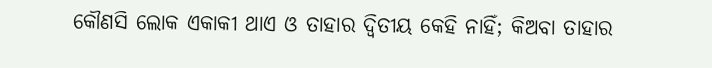କୌଣସି ଲୋକ ଏକାକୀ ଥାଏ ଓ ତାହାର ଦ୍ୱିତୀୟ କେହି ନାହିଁ; କିଅବା ତାହାର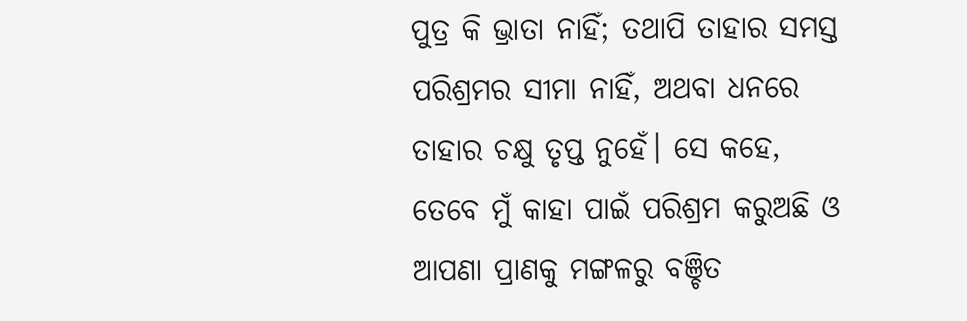ପୁତ୍ର କି ଭ୍ରାତା ନାହିଁ; ତଥାପି ତାହାର ସମସ୍ତ ପରିଶ୍ରମର ସୀମା ନାହିଁ, ଅଥବା ଧନରେ ତାହାର ଚକ୍ଷୁ ତୃପ୍ତ ନୁହେଁ। ସେ କହେ, ତେବେ ମୁଁ କାହା ପାଇଁ ପରିଶ୍ରମ କରୁଅଛି ଓ ଆପଣା ପ୍ରାଣକୁ ମଙ୍ଗଳରୁ ବଞ୍ଚିତ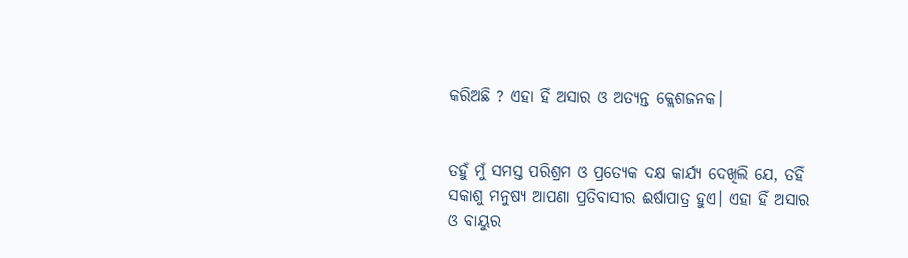କରିଅଛି ? ଏହା ହିଁ ଅସାର ଓ ଅତ୍ୟନ୍ତ କ୍ଲେଶଜନକ।


ତହୁଁ ମୁଁ ସମସ୍ତ ପରିଶ୍ରମ ଓ ପ୍ରତ୍ୟେକ ଦକ୍ଷ କାର୍ଯ୍ୟ ଦେଖିଲି ଯେ, ତହିଁ ସକାଶୁ ମନୁଷ୍ୟ ଆପଣା ପ୍ରତିବାସୀର ଈର୍ଷାପାତ୍ର ହୁଏ। ଏହା ହିଁ ଅସାର ଓ ବାୟୁର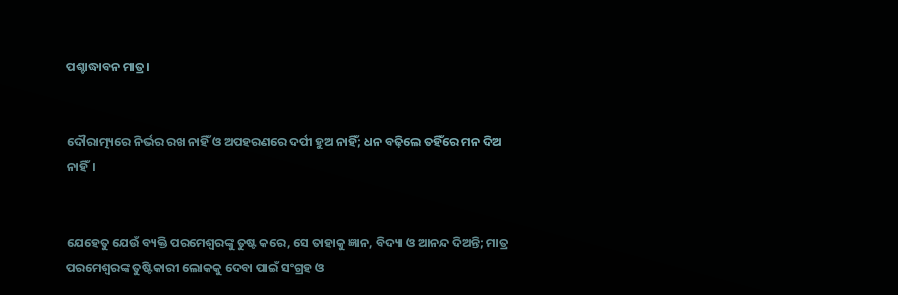ପଶ୍ଚାଦ୍ଧାବନ ମାତ୍ର।


ଦୌରାତ୍ମ୍ୟରେ ନିର୍ଭର ରଖ ନାହିଁ ଓ ଅପହରଣରେ ଦର୍ପୀ ହୁଅ ନାହିଁ; ଧନ ବଢ଼ିଲେ ତହିଁରେ ମନ ଦିଅ ନାହିଁ।


ଯେହେତୁ ଯେଉଁ ବ୍ୟକ୍ତି ପରମେଶ୍ୱରଙ୍କୁ ତୁଷ୍ଟ କରେ, ସେ ତାହାକୁ ଜ୍ଞାନ, ବିଦ୍ୟା ଓ ଆନନ୍ଦ ଦିଅନ୍ତି; ମାତ୍ର ପରମେଶ୍ୱରଙ୍କ ତୁଷ୍ଟିକାରୀ ଲୋକକୁ ଦେବା ପାଇଁ ସଂଗ୍ରହ ଓ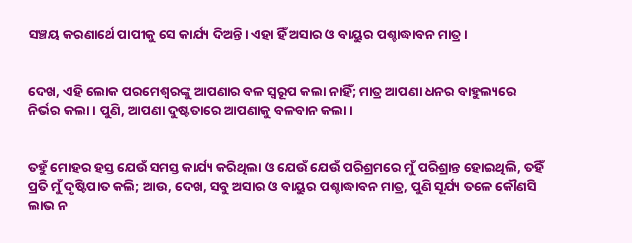ସଞ୍ଚୟ କରଣାର୍ଥେ ପାପୀକୁ ସେ କାର୍ଯ୍ୟ ଦିଅନ୍ତି। ଏହା ହିଁ ଅସାର ଓ ବାୟୁର ପଶ୍ଚାଦ୍ଧାବନ ମାତ୍ର।


ଦେଖ, ଏହି ଲୋକ ପରମେଶ୍ୱରଙ୍କୁ ଆପଣାର ବଳ ସ୍ୱରୂପ କଲା ନାହିଁ; ମାତ୍ର ଆପଣା ଧନର ବାହୁଲ୍ୟରେ ନିର୍ଭର କଲା। ପୁଣି, ଆପଣା ଦୁଷ୍ଟତାରେ ଆପଣାକୁ ବଳବାନ କଲା।


ତହୁଁ ମୋହର ହସ୍ତ ଯେଉଁ ସମସ୍ତ କାର୍ଯ୍ୟ କରିଥିଲା ଓ ଯେଉଁ ଯେଉଁ ପରିଶ୍ରମରେ ମୁଁ ପରିଶ୍ରାନ୍ତ ହୋଇଥିଲି, ତହିଁ ପ୍ରତି ମୁଁ ଦୃଷ୍ଟିପାତ କଲି; ଆଉ, ଦେଖ, ସବୁ ଅସାର ଓ ବାୟୁର ପଶ୍ଚାଦ୍ଧାବନ ମାତ୍ର, ପୁଣି ସୂର୍ଯ୍ୟ ତଳେ କୌଣସି ଲାଭ ନ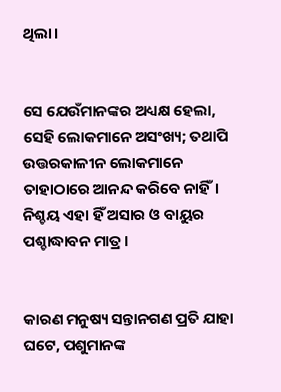ଥିଲା।


ସେ ଯେଉଁମାନଙ୍କର ଅଧ୍ୟକ୍ଷ ହେଲା, ସେହି ଲୋକମାନେ ଅସଂଖ୍ୟ; ତଥାପି ଉତ୍ତରକାଳୀନ ଲୋକମାନେ ତାହାଠାରେ ଆନନ୍ଦ କରିବେ ନାହିଁ। ନିଶ୍ଚୟ ଏହା ହିଁ ଅସାର ଓ ବାୟୁର ପଶ୍ଚାଦ୍ଧାବନ ମାତ୍ର।


କାରଣ ମନୁଷ୍ୟ ସନ୍ତାନଗଣ ପ୍ରତି ଯାହା ଘଟେ, ପଶୁମାନଙ୍କ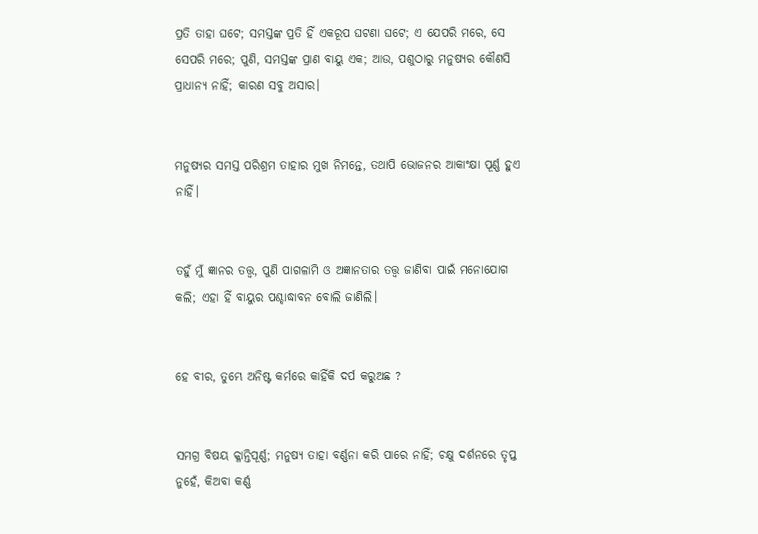ପ୍ରତି ତାହା ଘଟେ; ସମସ୍ତଙ୍କ ପ୍ରତି ହିଁ ଏକରୂପ ଘଟଣା ଘଟେ; ଏ ଯେପରି ମରେ, ସେ ସେପରି ମରେ; ପୁଣି, ସମସ୍ତଙ୍କ ପ୍ରାଣ ବାୟୁ ଏକ; ଆଉ, ପଶୁଠାରୁ ମନୁଷ୍ୟର କୌଣସି ପ୍ରାଧାନ୍ୟ ନାହିଁ; କାରଣ ସବୁ ଅସାର।


ମନୁଷ୍ୟର ସମସ୍ତ ପରିଶ୍ରମ ତାହାର ମୁଖ ନିମନ୍ତେ, ତଥାପି ଭୋଜନର ଆକାଂକ୍ଷା ପୂର୍ଣ୍ଣ ହୁଏ ନାହିଁ।


ତହୁଁ ମୁଁ ଜ୍ଞାନର ତତ୍ତ୍ୱ, ପୁଣି ପାଗଳାମି ଓ ଅଜ୍ଞାନତାର ତତ୍ତ୍ୱ ଜାଣିବା ପାଇଁ ମନୋଯୋଗ କଲି; ଏହା ହିଁ ବାୟୁର ପଶ୍ଚାଦ୍ଧାବନ ବୋଲି ଜାଣିଲି।


ହେ ବୀର, ତୁମ୍ଭେ ଅନିଷ୍ଟ କର୍ମରେ କାହିଁକି ଦର୍ପ କରୁଅଛ ?


ସମଗ୍ର ବିଷୟ କ୍ଳାନ୍ତିପୂର୍ଣ୍ଣ; ମନୁଷ୍ୟ ତାହା ବର୍ଣ୍ଣନା କରି ପାରେ ନାହିଁ; ଚକ୍ଷୁ ଦର୍ଶନରେ ତୃପ୍ତ ନୁହେଁ, କିଅବା କର୍ଣ୍ଣ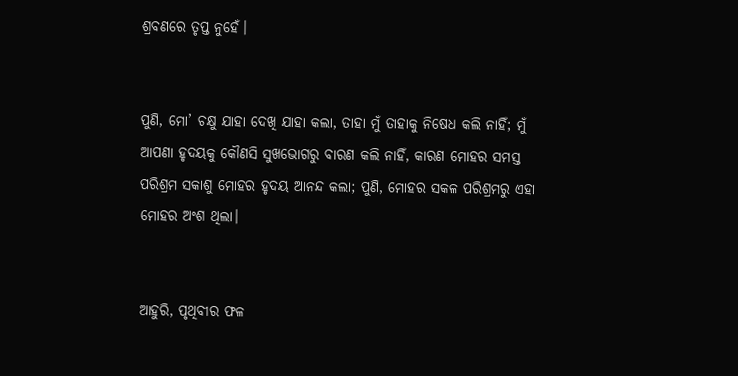ଶ୍ରବଣରେ ତୃପ୍ତ ନୁହେଁ।


ପୁଣି, ମୋ’ ଚକ୍ଷୁ ଯାହା ଦେଖି ଯାହା କଲା, ତାହା ମୁଁ ତାହାକୁ ନିଷେଧ କଲି ନାହିଁ; ମୁଁ ଆପଣା ହୃଦୟକୁ କୌଣସି ସୁଖଭୋଗରୁ ବାରଣ କଲି ନାହିଁ, କାରଣ ମୋହର ସମସ୍ତ ପରିଶ୍ରମ ସକାଶୁ ମୋହର ହୃଦୟ ଆନନ୍ଦ କଲା; ପୁଣି, ମୋହର ସକଳ ପରିଶ୍ରମରୁ ଏହା ମୋହର ଅଂଶ ଥିଲା।


ଆହୁରି, ପୃଥିବୀର ଫଳ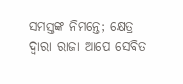ସମସ୍ତଙ୍କ ନିମନ୍ତେ; କ୍ଷେତ୍ର ଦ୍ୱାରା ରାଜା ଆପେ ସେବିତ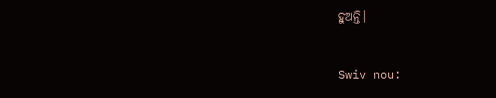ହୁଅନ୍ତି।


Swiv nou: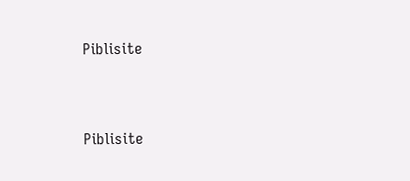Piblisite


Piblisite